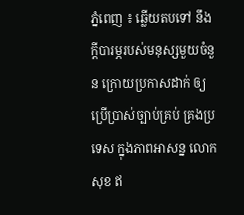ភ្នំពេញ ៖ ឆ្លើយតបទៅ នឹងក្តីបារម្ភរបស់មនុស្សមួយចំនួន ក្រោយប្រកាសដាក់ ឲ្យប្រើប្រាស់ច្បាប់គ្រប់ គ្រងប្រទេស ក្នុងភាពអាសន្ន លោក សុខ ឥ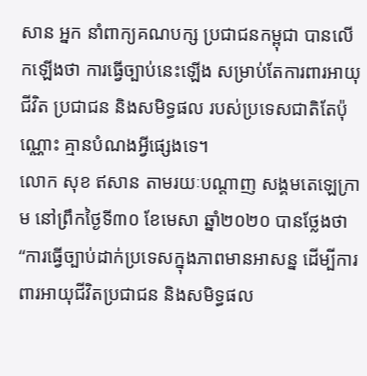សាន អ្នក នាំពាក្យគណបក្ស ប្រជាជនកម្ពុជា បានលើកឡើងថា ការធ្វើច្បាប់នេះឡើង សម្រាប់តែការពារអាយុជីវិត ប្រជាជន និងសមិទ្ធផល របស់ប្រទេសជាតិតែប៉ុណ្ណោះ គ្មានបំណងអ្វីផ្សេងទេ។
លោក សុខ ឥសាន តាមរយៈបណ្តាញ សង្គមតេឡេក្រាម នៅព្រឹកថ្ងៃទី៣០ ខែមេសា ឆ្នាំ២០២០ បានថ្លែងថា “ការធ្វេីច្បាប់ដាក់ប្រទេសក្នុងភាពមានអាសន្ន ដើម្បីការពារអាយុជីវិតប្រជាជន និងសមិទ្ធផល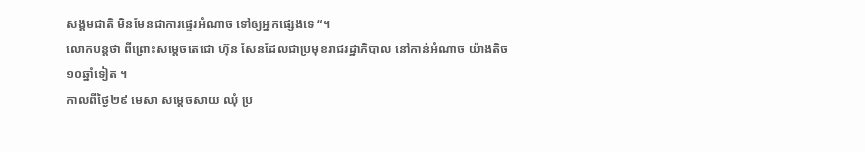សង្គមជាតិ មិនមែនជាការផ្ទេរអំណាច ទៅឲ្យអ្នកផ្សេងទេ “។
លោកបន្តថា ពីព្រោះសម្តេចតេជោ ហ៊ុន សែនដែលជាប្រមុខរាជរដ្ឋាភិបាល នៅកាន់អំណាច យ៉ាងតិច ១០ឆ្នាំទៀត ។
កាលពីថ្ងៃ២៩ មេសា សម្តេចសាយ ឈុំ ប្រ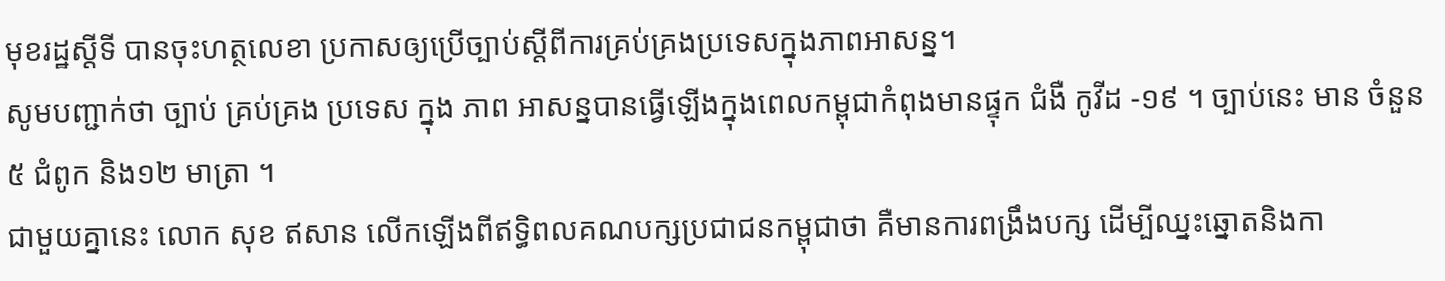មុខរដ្ឋស្តីទី បានចុះហត្ថលេខា ប្រកាសឲ្យប្រើច្បាប់ស្តីពីការគ្រប់គ្រងប្រទេសក្នុងភាពអាសន្ន។
សូមបញ្ជាក់ថា ច្បាប់ គ្រប់គ្រង ប្រទេស ក្នុង ភាព អាសន្នបានធ្វើឡើងក្នុងពេលកម្ពុជាកំពុងមានផ្ទុក ជំងឺ កូវីដ -១៩ ។ ច្បាប់នេះ មាន ចំនួន ៥ ជំពូក និង១២ មាត្រា ។
ជាមួយគ្នានេះ លោក សុខ ឥសាន លើកឡើងពីឥទ្ធិពលគណបក្សប្រជាជនកម្ពុជាថា គឺមានការពង្រឹងបក្ស ដេីម្បីឈ្នះឆ្នោតនិងកា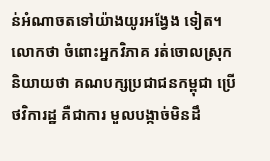ន់អំណាចតទៅយ៉ាងយូរអង្វែង ទៀត។
លោកថា ចំពោះអ្នកវិភាគ រត់ចោលស្រុក និយាយថា គណបក្សប្រជាជនកម្ពុជា ប្រើថវិការដ្ឋ គឺជាការ មួលបង្កាច់មិនដឹ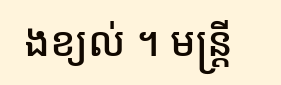ងខ្យល់ ។ មន្ត្រី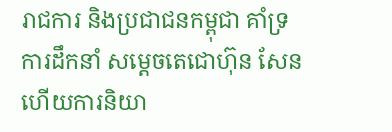រាជការ និងប្រជាជនកម្ពុជា គាំទ្រការដឹកនាំ សម្តេចតេជោហ៊ុន សែន ហើយការនិយា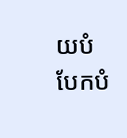យបំបែកបំ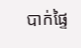បាក់ផ្ទៃ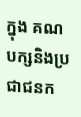ក្នុង គណបក្សនិងប្រជាជនក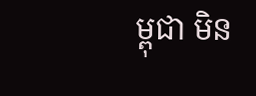ម្ពុជា មិន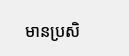មានប្រសិ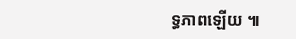ទ្ធភាពឡើយ ៕